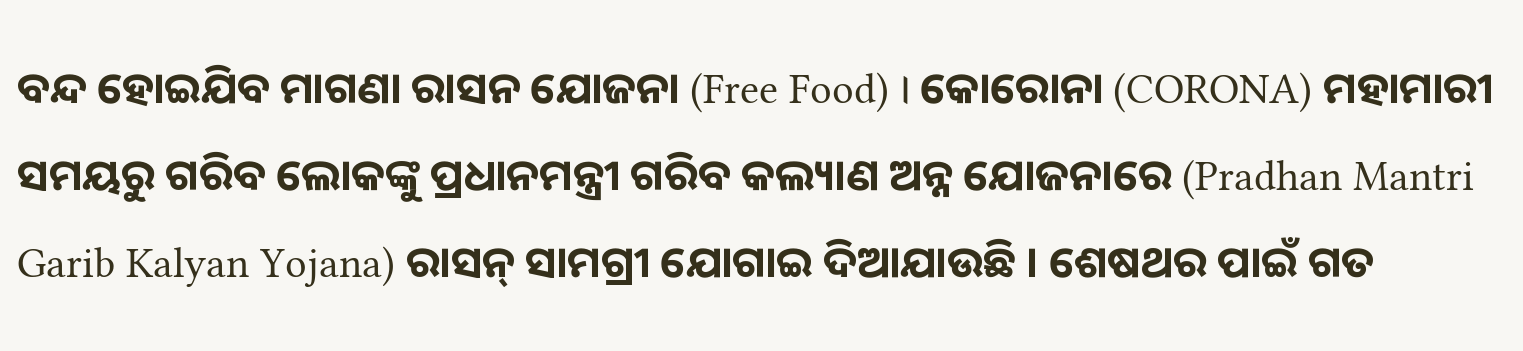ବନ୍ଦ ହୋଇଯିବ ମାଗଣା ରାସନ ଯୋଜନା (Free Food) । କୋରୋନା (CORONA) ମହାମାରୀ ସମୟରୁ ଗରିବ ଲୋକଙ୍କୁ ପ୍ରଧାନମନ୍ତ୍ରୀ ଗରିବ କଲ୍ୟାଣ ଅନ୍ନ ଯୋଜନାରେ (Pradhan Mantri Garib Kalyan Yojana) ରାସନ୍ ସାମଗ୍ରୀ ଯୋଗାଇ ଦିଆଯାଉଛି । ଶେଷଥର ପାଇଁ ଗତ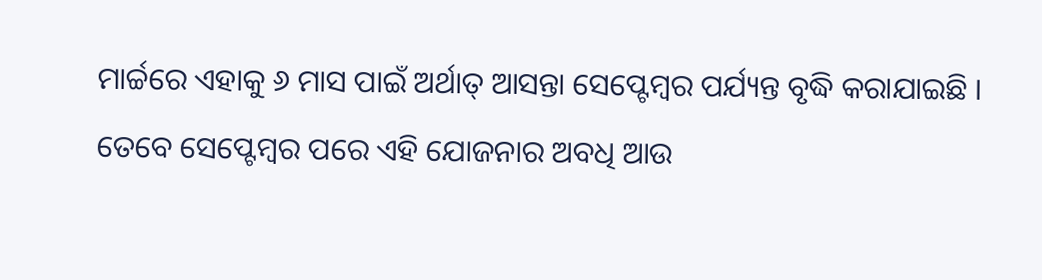ମାର୍ଚ୍ଚରେ ଏହାକୁ ୬ ମାସ ପାଇଁ ଅର୍ଥାତ୍ ଆସନ୍ତା ସେପ୍ଟେମ୍ବର ପର୍ଯ୍ୟନ୍ତ ବୃଦ୍ଧି କରାଯାଇଛି । ତେବେ ସେପ୍ଟେମ୍ବର ପରେ ଏହି ଯୋଜନାର ଅବଧି ଆଉ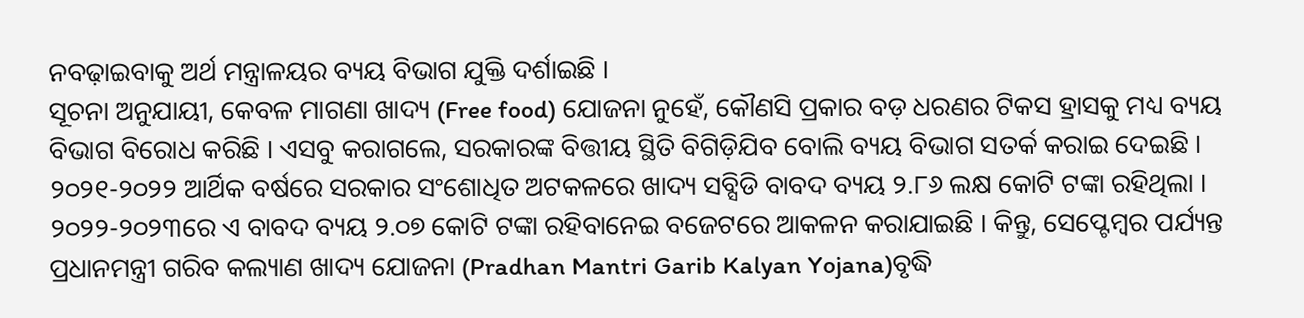ନବଢ଼ାଇବାକୁ ଅର୍ଥ ମନ୍ତ୍ରାଳୟର ବ୍ୟୟ ବିଭାଗ ଯୁକ୍ତି ଦର୍ଶାଇଛି ।
ସୂଚନା ଅନୁଯାୟୀ, କେବଳ ମାଗଣା ଖାଦ୍ୟ (Free food) ଯୋଜନା ନୁହେଁ, କୌଣସି ପ୍ରକାର ବଡ଼ ଧରଣର ଟିକସ ହ୍ରାସକୁ ମଧ୍ୟ ବ୍ୟୟ ବିଭାଗ ବିରୋଧ କରିଛି । ଏସବୁ କରାଗଲେ, ସରକାରଙ୍କ ବିତ୍ତୀୟ ସ୍ଥିତି ବିଗିଡ଼ିଯିବ ବୋଲି ବ୍ୟୟ ବିଭାଗ ସତର୍କ କରାଇ ଦେଇଛି । ୨୦୨୧-୨୦୨୨ ଆର୍ଥିକ ବର୍ଷରେ ସରକାର ସଂଶୋଧିତ ଅଟକଳରେ ଖାଦ୍ୟ ସବ୍ସିଡି ବାବଦ ବ୍ୟୟ ୨.୮୬ ଲକ୍ଷ କୋଟି ଟଙ୍କା ରହିଥିଲା ।
୨୦୨୨-୨୦୨୩ରେ ଏ ବାବଦ ବ୍ୟୟ ୨.୦୭ କୋଟି ଟଙ୍କା ରହିବାନେଇ ବଜେଟରେ ଆକଳନ କରାଯାଇଛି । କିନ୍ତୁ, ସେପ୍ଟେମ୍ବର ପର୍ଯ୍ୟନ୍ତ ପ୍ରଧାନମନ୍ତ୍ରୀ ଗରିବ କଲ୍ୟାଣ ଖାଦ୍ୟ ଯୋଜନା (Pradhan Mantri Garib Kalyan Yojana)ବୃଦ୍ଧି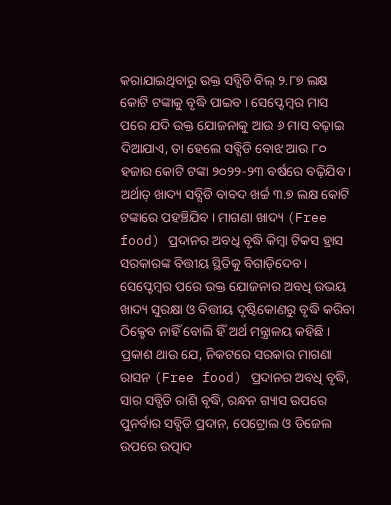କରାଯାଇଥିବାରୁ ଉକ୍ତ ସବ୍ସିଡି ବିଲ୍ ୨.୮୭ ଲକ୍ଷ କୋଟି ଟଙ୍କାକୁ ବୃଦ୍ଧି ପାଇବ । ସେପ୍ଟେମ୍ବର ମାସ ପରେ ଯଦି ଉକ୍ତ ଯୋଜନାକୁ ଆଉ ୬ ମାସ ବଢ଼ାଇ ଦିଆଯାଏ, ତା ହେଲେ ସବ୍ସିଡି ବୋଝ ଆଉ ୮୦ ହଜାର କୋଟି ଟଙ୍କା ୨୦୨୨-୨୩ ବର୍ଷରେ ବଢ଼ିଯିବ ।
ଅର୍ଥାତ୍ ଖାଦ୍ୟ ସବ୍ସିଡି ବାବଦ ଖର୍ଚ୍ଚ ୩.୭ ଲକ୍ଷ କୋଟି ଟଙ୍କାରେ ପହଞ୍ଚିଯିବ । ମାଗଣା ଖାଦ୍ୟ (Free food) ପ୍ରଦାନର ଅବଧି ବୃଦ୍ଧି କିମ୍ବା ଟିକସ ହ୍ରାସ ସରକାରଙ୍କ ବିତ୍ତୀୟ ସ୍ଥିତିକୁ ବିଗାଡ଼ିଦେବ । ସେପ୍ଟେମ୍ବର ପରେ ଉକ୍ତ ଯୋଜନାର ଅବଧି ଉଭୟ ଖାଦ୍ୟ ସୁରକ୍ଷା ଓ ବିତ୍ତୀୟ ଦୃଷ୍ଟିକୋଣରୁ ବୃଦ୍ଧି କରିବା ଠିକ୍ହେବ ନାହିଁ ବୋଲି ହିଁ ଅର୍ଥ ମନ୍ତ୍ରାଳୟ କହିଛି ।
ପ୍ରକାଶ ଥାଉ ଯେ, ନିକଟରେ ସରକାର ମାଗଣା ରାସନ (Free food) ପ୍ରଦାନର ଅବଧି ବୃଦ୍ଧି, ସାର ସବ୍ସିଡି ରାଶି ବୃଦ୍ଧି, ରନ୍ଧନ ଗ୍ୟାସ ଉପରେ ପୁନର୍ବାର ସବ୍ସିଡି ପ୍ରଦାନ, ପେଟ୍ରୋଲ ଓ ଡିଜେଲ ଉପରେ ଉତ୍ପାଦ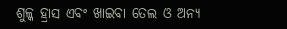ଶୁଳ୍କ ହ୍ରାସ ଏବଂ ଖାଇବା ତେଲ ଓ ଅନ୍ୟ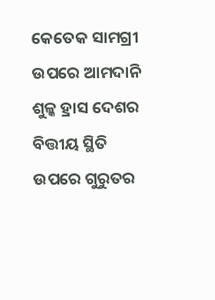କେତେକ ସାମଗ୍ରୀ ଉପରେ ଆମଦାନି ଶୁଳ୍କ ହ୍ରାସ ଦେଶର ବିତ୍ତୀୟ ସ୍ଥିତି ଉପରେ ଗୁରୁତର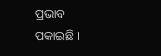ପ୍ରଭାବ ପକାଇଛି ।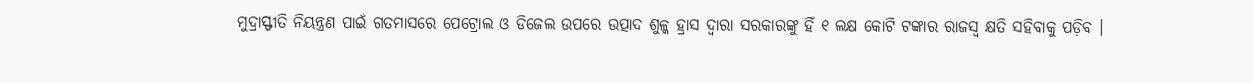ମୁଦ୍ରାସ୍ଫୀତି ନିୟନ୍ତ୍ରଣ ପାଇଁ ଗତମାସରେ ପେଟ୍ରୋଲ ଓ ଡିଜେଲ ଉପରେ ଉତ୍ପାଦ ଶୁଳ୍କ ହ୍ରାସ ଦ୍ବାରା ସରକାରଙ୍କୁ ହିଁ ୧ ଲକ୍ଷ କୋଟି ଟଙ୍କାର ରାଜସ୍ବ କ୍ଷତି ସହିବାକୁ ପଡ଼ିବ ।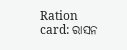Ration card: ରାସନ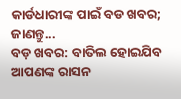କାର୍ଡଧାରୀଙ୍କ ପାଇଁ ବଡ ଖବର; ଜାଣନ୍ତୁ...
ବଡ଼ ଖବର: ବାତିଲ ହୋଇଯିବ ଆପଣଙ୍କ ରାସନ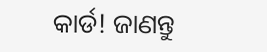କାର୍ଡ! ଜାଣନ୍ତୁ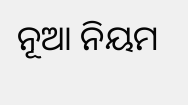ନୂଆ ନିୟମ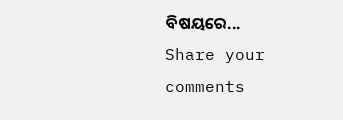ବିଷୟରେ...
Share your comments